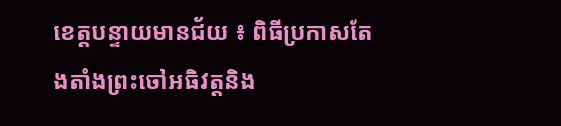ខេត្តបន្ទាយមានជ័យ ៖ ពិធីប្រកាសតែងតាំងព្រះចៅអធិវត្តនិង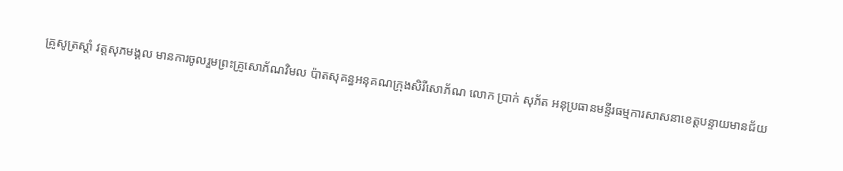គ្រូសូត្រស្តាំ វត្តសុភមង្គល មានការចូលរួមព្រះគ្រូសោភ័ណវិមល ប៉ាតសុគន្ធអនុគណក្រុងសិរីសោភ័ណ លោក ប្រាក់ សុភ័ត អនុប្រធានមន្ទីរធម្មការសាសនាខេត្តបន្ទាយមានជ័យ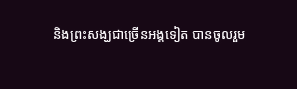និងព្រះសង្ឃជាច្រើនអង្គទៀត បានចូលរួម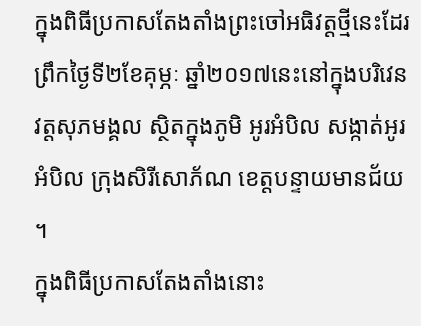ក្នុងពិធីប្រកាសតែងតាំងព្រះចៅអធិវត្តថ្មីនេះដែរ ព្រឹកថ្ងៃទី២ខែគុម្ភៈ ឆ្នាំ២០១៧នេះនៅក្នុងបរិវេនវត្តសុភមង្គល ស្ថិតក្នុងភូមិ អូរអំបិល សង្កាត់អូរអំបិល ក្រុងសិរីសោភ័ណ ខេត្តបន្ទាយមានជ័យ ។
ក្នុងពិធីប្រកាសតែងតាំងនោះ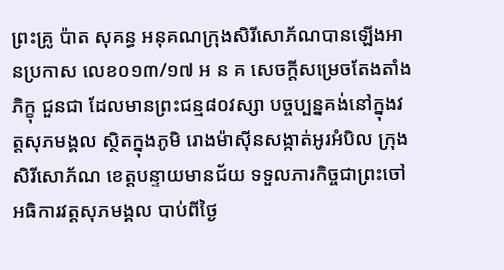ព្រះគ្រូ ប៉ាត សុគន្ធ អនុគណក្រុងសិរីសោភ័ណបានឡើងអានប្រកាស លេខ០១៣/១៧ អ ន គ សេចក្តីសម្រេចតែងតាំងភិក្ខុ ជួនជា ដែលមានព្រះជន្ម៨០វស្សា បច្ចប្បន្នគង់នៅក្នុងវត្តសុភមង្គល ស្ថិតក្នុងភូមិ រោងម៉ាស៊ីនសង្កាត់អូរអំបិល ក្រុងសិរីសោភ័ណ ខេត្តបន្ទាយមានជ័យ ទទួលភារកិច្ចជាព្រះចៅអធិការវត្តសុភមង្គល បាប់ពីថ្ងៃ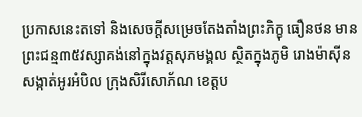ប្រកាសនេះតទៅ និងសេចក្តីសម្រេចតែងតាំងព្រះភិក្ខុ ធឿនថន មានព្រះជន្ម៣៥វស្សាគង់នៅក្នុងវត្តសុភមង្គល ស្ថិតក្នុងភូមិ រោងម៉ាស៊ីន សង្កាត់អូរអំបិល ក្រុងសិរីសោភ័ណ ខេត្តប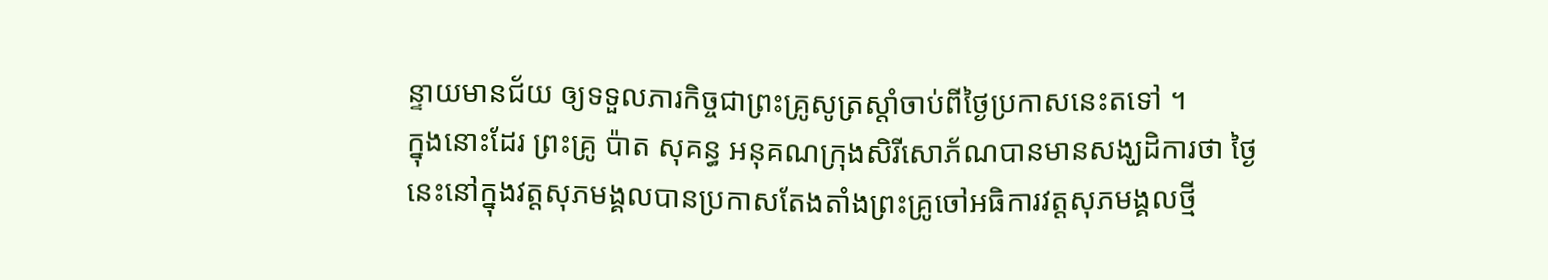ន្ទាយមានជ័យ ឲ្យទទួលភារកិច្ចជាព្រះគ្រូសូត្រស្តាំចាប់ពីថ្ងៃប្រកាសនេះតទៅ ។
ក្នុងនោះដែរ ព្រះគ្រូ ប៉ាត សុគន្ធ អនុគណក្រុងសិរីសោភ័ណបានមានសង្ឃដិការថា ថ្ងៃនេះនៅក្នុងវត្តសុភមង្គលបានប្រកាសតែងតាំងព្រះគ្រូចៅអធិការវត្តសុភមង្គលថ្មី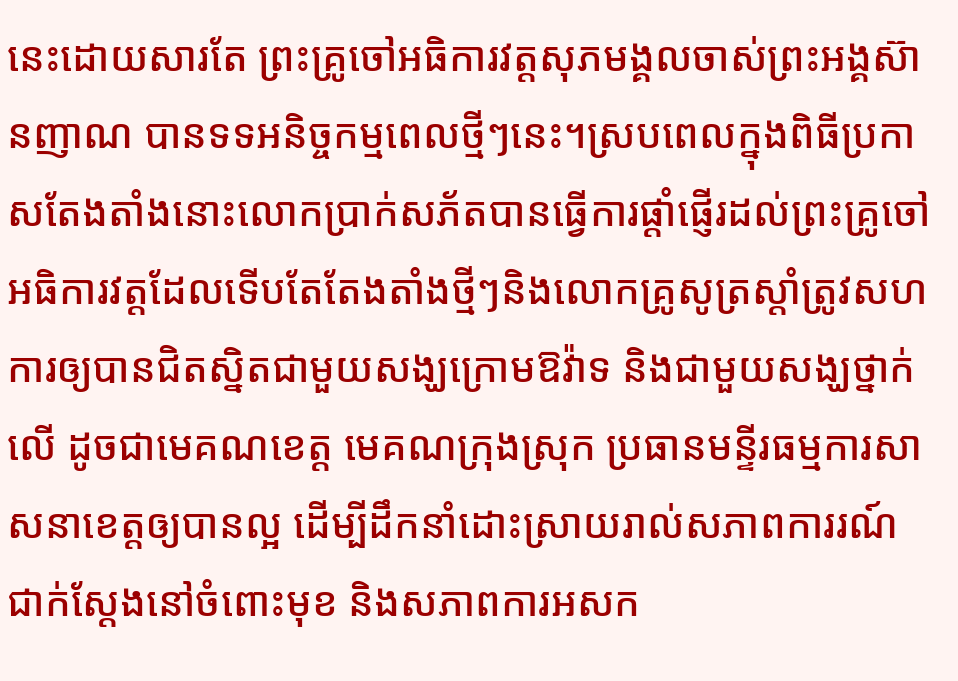នេះដោយសារតែ ព្រះគ្រូចៅអធិការវត្តសុភមង្គលចាស់ព្រះអង្គស៊ានញាណ បានទទអនិច្ចកម្មពេលថ្មីៗនេះ។ស្របពេលក្នុងពិធីប្រកាសតែងតាំងនោះលោកប្រាក់សភ័តបានធ្វើការផ្តាំផ្ញើរដល់ព្រះគ្រូចៅអធិការវត្តដែលទើបតែតែងតាំងថ្មីៗនិងលោកគ្រូសូត្រស្តាំត្រូវសហការឲ្យបានជិតស្និតជាមួយសង្ឃក្រោមឱវ៉ាទ និងជាមួយសង្ឃថ្នាក់លើ ដូចជាមេគណខេត្ត មេគណក្រុងស្រុក ប្រធានមន្ទីរធម្មការសាសនាខេត្តឲ្យបានល្អ ដើម្បីដឹកនាំដោះស្រាយរាល់សភាពការរណ៍ជាក់ស្តែងនៅចំពោះមុខ និងសភាពការអសក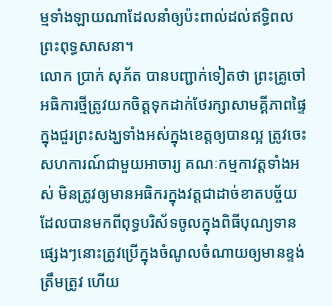ម្មទាំងឡាយណាដែលនាំឲ្យប៉ះពាល់ដល់ឥទ្ធិពលព្រះពុទ្ធសាសនា។
លោក ប្រាក់ សុភ័ត បានបញ្ជាក់ទៀតថា ព្រះគ្រូចៅអធិការថ្មីត្រូវយកចិត្តទុកដាក់ថែរក្សាសាមគ្គីភាពផ្ទៃក្នុងជួរព្រះសង្ឃទាំងអស់ក្នុងខេត្តឲ្យបានល្អ ត្រូវចេះសហការណ៍ជាមួយអាចារ្យ គណៈកម្មកាវត្តទាំងអស់ មិនត្រូវឲ្យមានអធិករក្នុងវត្តជាដាច់ខាតបច្ច័យ ដែលបានមកពីពុទ្ធបរិស័ទចូលក្នុងពិធីបុណ្យទានផ្សេងៗនោះត្រូវប្រើក្នុងចំណូលចំណាយឲ្យមានខ្ទង់ត្រឹមត្រូវ ហើយ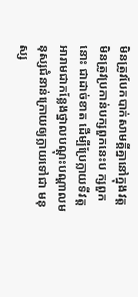មិនត្រូវបែកបាក់សាមគ្គីគ្នានៅក្នុងវត្ត មិនត្រូវប្រកាន់បក្សពួកនេះប ក្សពួកនោះ ជាដាច់ខាត ដើម្បីប្រែក្លាយទីវត្តអារាមជាកន្លែងថ្នាលបណ្តុះបណ្តាលមនុស្សជំនាន់ក្រោយឲ្យក្លាយទៅជា មនុស្ស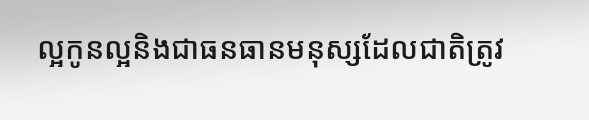ល្អកូនល្អនិងជាធនធានមនុស្សដែលជាតិត្រូវ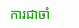ការជាចាំ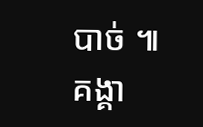បាច់ ៕
គង្គា